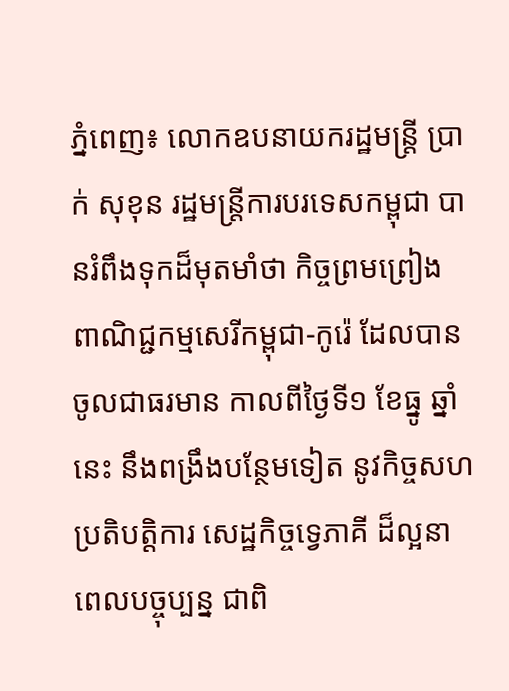ភ្នំពេញ៖ លោកឧបនាយករដ្ឋមន្រ្តី ប្រាក់ សុខុន រដ្ឋមន្រ្តីការបរទេសកម្ពុជា បានរំពឹងទុកដ៏មុតមាំថា កិច្ចព្រមព្រៀង ពាណិជ្ជកម្មសេរីកម្ពុជា-កូរ៉េ ដែលបានចូលជាធរមាន កាលពីថ្ងៃទី១ ខែធ្នូ ឆ្នាំនេះ នឹងពង្រឹងបន្ថែមទៀត នូវកិច្ចសហប្រតិបត្តិការ សេដ្ឋកិច្ចទ្វេភាគី ដ៏ល្អនាពេលបច្ចុប្បន្ន ជាពិ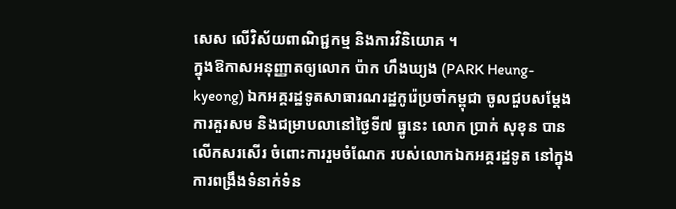សេស លើវិស័យពាណិជ្ជកម្ម និងការវិនិយោគ ។
ក្នុងឱកាសអនុញ្ញាតឲ្យលោក ប៉ាក ហឹងឃ្យង (PARK Heung-kyeong) ឯកអគ្គរដ្ឋទូតសាធារណរដ្ឋកូរ៉េប្រចាំកម្ពុជា ចូលជួបសម្តែងការគួរសម និងជម្រាបលានៅថ្ងៃទី៧ ធ្នូនេះ លោក ប្រាក់ សុខុន បានលើកសរសើរ ចំពោះការរួមចំណែក របស់លោកឯកអគ្គរដ្ឋទូត នៅក្នុងការពង្រឹងទំនាក់ទំន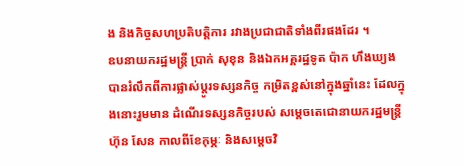ង និងកិច្ចសហប្រតិបត្តិការ រវាងប្រជាជាតិទាំងពីរផងដែរ ។
ឧបនាយករដ្ឋមន្ត្រី ប្រាក់ សុខុន និងឯកអគ្គរដ្ឋទូត ប៉ាក ហឹងឃ្យង បានរំលឹកពីការផ្លាស់ប្តូរទស្សនកិច្ច កម្រិតខ្ពស់នៅក្នុងឆ្នាំនេះ ដែលក្នុងនោះរួមមាន ដំណើរទស្សនកិច្ចរបស់ សម្តេចតេជោនាយករដ្ឋមន្ត្រី ហ៊ុន សែន កាលពីខែកុម្ភៈ និងសម្តេចវិ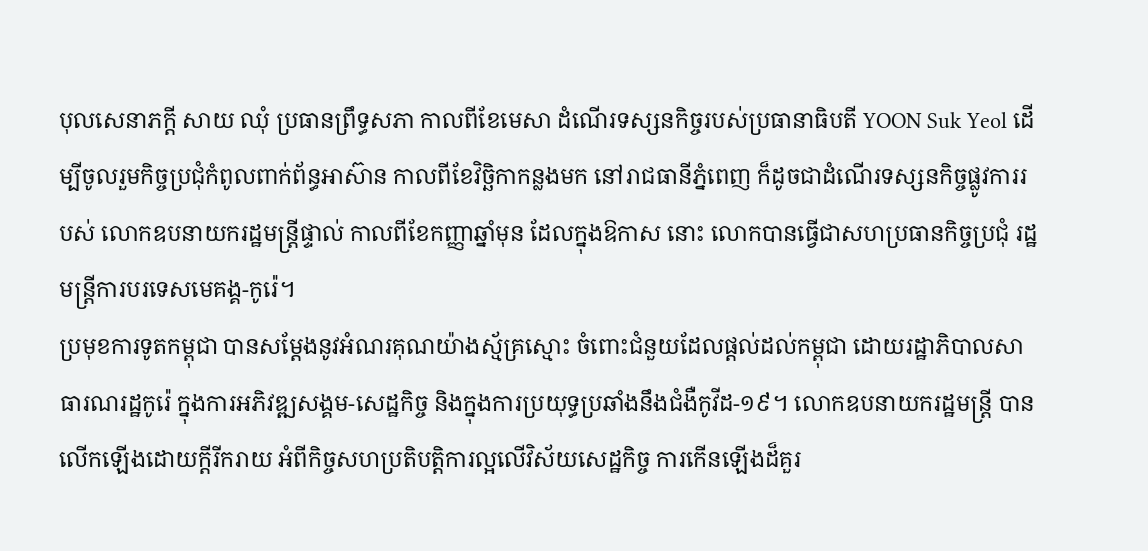បុលសេនាភក្តី សាយ ឈុំ ប្រធានព្រឹទ្ធសភា កាលពីខែមេសា ដំណើរទស្សនកិច្ចរបស់ប្រធានាធិបតី YOON Suk Yeol ដើម្បីចូលរួមកិច្ចប្រជុំកំពូលពាក់ព័ន្ធអាស៊ាន កាលពីខែវិច្ឆិកាកន្លងមក នៅរាជធានីភ្នំពេញ ក៏ដូចជាដំណើរទស្សនកិច្ចផ្លូវការរបស់ លោកឧបនាយករដ្ឋមន្ត្រីផ្ទាល់ កាលពីខែកញ្ញាឆ្នាំមុន ដែលក្នុងឱកាស នោះ លោកបានធ្វើជាសហប្រធានកិច្ចប្រជុំ រដ្ឋមន្ត្រីការបរទេសមេគង្គ-កូរ៉េ។
ប្រមុខការទូតកម្ពុជា បានសម្តែងនូវអំណរគុណយ៉ាងស្ម័គ្រស្មោះ ចំពោះជំនួយដែលផ្តល់ដល់កម្ពុជា ដោយរដ្ឋាភិបាលសាធារណរដ្ឋកូរ៉េ ក្នុងការអភិវឌ្ឍសង្គម-សេដ្ឋកិច្ច និងក្នុងការប្រយុទ្ធប្រឆាំងនឹងជំងឺកូវីដ-១៩។ លោកឧបនាយករដ្ឋមន្ត្រី បានលើកឡើងដោយក្តីរីករាយ អំពីកិច្ចសហប្រតិបត្តិការល្អលើវិស័យសេដ្ឋកិច្ច ការកើនឡើងដ៏គួរ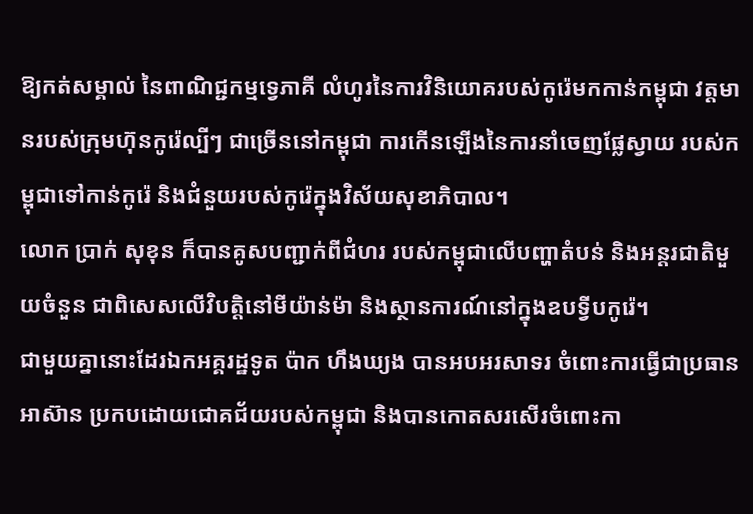ឱ្យកត់សម្គាល់ នៃពាណិជ្ជកម្មទ្វេភាគី លំហូរនៃការវិនិយោគរបស់កូរ៉េមកកាន់កម្ពុជា វត្តមានរបស់ក្រុមហ៊ុនកូរ៉េល្បីៗ ជាច្រើននៅកម្ពុជា ការកើនឡើងនៃការនាំចេញផ្លែស្វាយ របស់កម្ពុជាទៅកាន់កូរ៉េ និងជំនួយរបស់កូរ៉េក្នុងវិស័យសុខាភិបាល។
លោក ប្រាក់ សុខុន ក៏បានគូសបញ្ជាក់ពីជំហរ របស់កម្ពុជាលើបញ្ហាតំបន់ និងអន្តរជាតិមួយចំនួន ជាពិសេសលើវិបត្តិនៅមីយ៉ាន់ម៉ា និងស្ថានការណ៍នៅក្នុងឧបទ្វីបកូរ៉េ។
ជាមួយគ្នានោះដែរឯកអគ្គរដ្ឋទូត ប៉ាក ហឹងឃ្យង បានអបអរសាទរ ចំពោះការធ្វើជាប្រធានអាស៊ាន ប្រកបដោយជោគជ័យរបស់កម្ពុជា និងបានកោតសរសើរចំពោះកា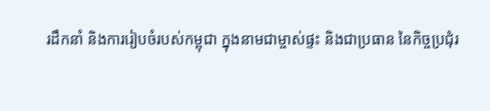រដឹកនាំ និងការរៀបចំរបស់កម្ពុជា ក្នុងនាមជាម្ចាស់ផ្ទះ និងជាប្រធាន នៃកិច្ចប្រជុំរ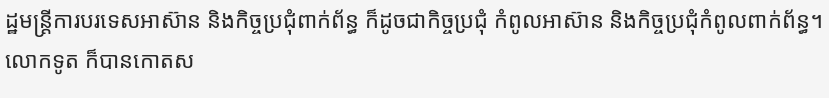ដ្ឋមន្រ្ដីការបរទេសអាស៊ាន និងកិច្ចប្រជុំពាក់ព័ន្ធ ក៏ដូចជាកិច្ចប្រជុំ កំពូលអាស៊ាន និងកិច្ចប្រជុំកំពូលពាក់ព័ន្ធ។
លោកទូត ក៏បានកោតស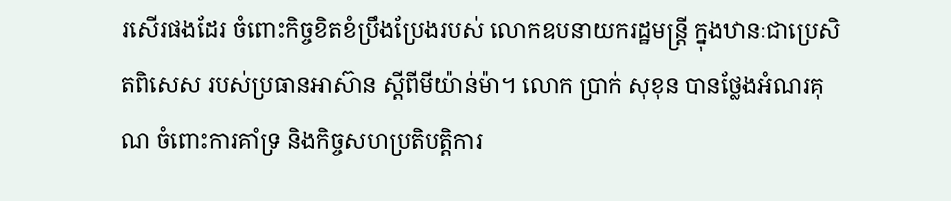រសើរផងដែរ ចំពោះកិច្ចខិតខំប្រឹងប្រែងរបស់ លោកឧបនាយករដ្ឋមន្ត្រី ក្នុងឋានៈជាប្រេសិតពិសេស របស់ប្រធានអាស៊ាន ស្ដីពីមីយ៉ាន់ម៉ា។ លោក ប្រាក់ សុខុន បានថ្លែងអំណរគុណ ចំពោះការគាំទ្រ និងកិច្ចសហប្រតិបត្តិការ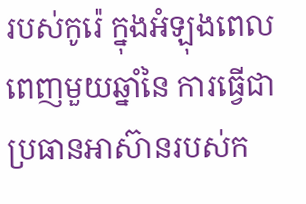របស់កូរ៉េ ក្នុងអំឡុងពេលពេញមួយឆ្នាំនៃ ការធ្វើជាប្រធានអាស៊ានរបស់ក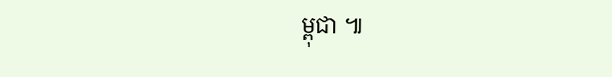ម្ពុជា ៕